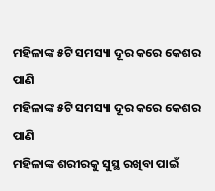ମହିଳାଙ୍କ ୫ଟି ସମସ୍ୟା ଦୂର କରେ କେଶର ପାଣି
ମହିଳାଙ୍କ ୫ଟି ସମସ୍ୟା ଦୂର କରେ କେଶର ପାଣି
ମହିଳାଙ୍କ ଶରୀରକୁ ସୁସ୍ଥ ରଖିବା ପାଇଁ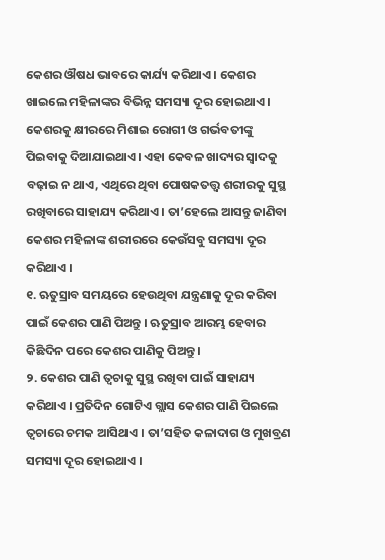କେଶର ଔଷଧ ଭାବରେ କାର୍ଯ୍ୟ କରିଥାଏ । କେଶର ଖାଇଲେ ମହିଳାଙ୍କର ବିଭିନ୍ନ ସମସ୍ୟା ଦୂର ହୋଇଥାଏ । କେଶରକୁ କ୍ଷୀରରେ ମିଶାଇ ରୋଗୀ ଓ ଗର୍ଭବତୀଙ୍କୁ ପିଇବାକୁ ଦିଆଯାଇଥାଏ । ଏହା କେବଳ ଖାଦ୍ୟର ସ୍ୱାଦକୁ ବଢ଼ାଇ ନ ଥାଏ, ଏଥିରେ ଥିବା ପୋଷକତତ୍ତ୍ୱ ଶରୀରକୁ ସୁସ୍ଥ ରଖିବାରେ ସାହାଯ୍ୟ କରିଥାଏ । ତା’ହେଲେ ଆସନ୍ତୁ ଜାଣିବା କେଶର ମହିଳାଙ୍କ ଶରୀରରେ କେଉଁସବୁ ସମସ୍ୟା ଦୂର କରିଥାଏ ।
୧. ଋତୁସ୍ରାବ ସମୟରେ ହେଉଥିବା ଯନ୍ତ୍ରଣାକୁ ଦୂର କରିବା ପାଇଁ କେଶର ପାଣି ପିଅନ୍ତୁ । ଋତୁସ୍ରାବ ଆରମ୍ଭ ହେବାର କିଛିଦିନ ପରେ କେଶର ପାଣିକୁ ପିଅନ୍ତୁ ।
୨. କେଶର ପାଣି ତ୍ୱଚାକୁ ସୁସ୍ଥ ରଖିବା ପାଇଁ ସାହାଯ୍ୟ କରିଥାଏ । ପ୍ରତିଦିନ ଗୋଟିଏ ଗ୍ଲାସ କେଶର ପାଣି ପିଇଲେ ତ୍ୱଚାରେ ଚମକ ଆସିଥାଏ । ତା’ସହିତ କଳାଦାଗ ଓ ମୁଖବ୍ରଣ ସମସ୍ୟା ଦୂର ହୋଇଥାଏ ।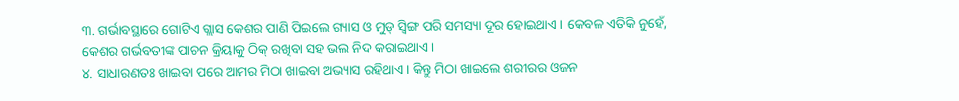୩. ଗର୍ଭାବସ୍ଥାରେ ଗୋଟିଏ ଗ୍ଲାସ କେଶର ପାଣି ପିଇଲେ ଗ୍ୟାସ ଓ ମୁଡ୍ ସ୍ୱିଙ୍ଗ ପରି ସମସ୍ୟା ଦୂର ହୋଇଥାଏ । କେବଳ ଏତିକି ନୁହେଁ, କେଶର ଗର୍ଭବତୀଙ୍କ ପାଚନ କ୍ରିୟାକୁ ଠିକ୍ ରଖିବା ସହ ଭଲ ନିଦ କରାଇଥାଏ ।
୪. ସାଧାରଣତଃ ଖାଇବା ପରେ ଆମର ମିଠା ଖାଇବା ଅଭ୍ୟାସ ରହିଥାଏ। କିନ୍ତୁ ମିଠା ଖାଇଲେ ଶରୀରର ଓଜନ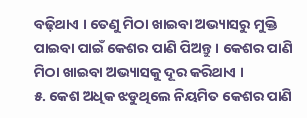ବଢ଼ିଥାଏ । ତେଣୁ ମିଠା ଖାଇବା ଅଭ୍ୟାସରୁ ମୁକ୍ତି ପାଇବା ପାଇଁ କେଶର ପାଣି ପିଅନ୍ତୁ । କେଶର ପାଣି ମିଠା ଖାଇବା ଅଭ୍ୟାସକୁ ଦୂର କରିଥାଏ ।
୫. କେଶ ଅଧିକ ଝଡୁଥିଲେ ନିୟମିତ କେଶର ପାଣି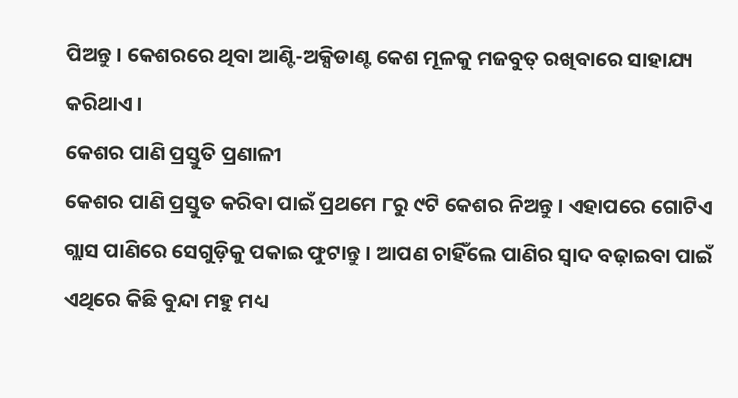ପିଅନ୍ତୁ । କେଶରରେ ଥିବା ଆଣ୍ଟି-ଅକ୍ସିଡାଣ୍ଟ କେଶ ମୂଳକୁ ମଜବୁତ୍ ରଖିବାରେ ସାହାଯ୍ୟ କରିଥାଏ ।
କେଶର ପାଣି ପ୍ରସ୍ତୁତି ପ୍ରଣାଳୀ
କେଶର ପାଣି ପ୍ରସ୍ତୁତ କରିବା ପାଇଁ ପ୍ରଥମେ ୮ରୁ ୯ଟି କେଶର ନିଅନ୍ତୁ । ଏହାପରେ ଗୋଟିଏ ଗ୍ଲାସ ପାଣିରେ ସେଗୁଡ଼ିକୁ ପକାଇ ଫୁଟାନ୍ତୁ । ଆପଣ ଚାହିଁଲେ ପାଣିର ସ୍ୱାଦ ବଢ଼ାଇବା ପାଇଁ ଏଥିରେ କିଛି ବୁନ୍ଦା ମହୁ ମଧ୍ୟ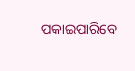ପକାଇପାରିବେ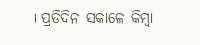। ପ୍ରତିଦିନ ସକାଳେ କିମ୍ୱା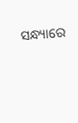ସନ୍ଧ୍ୟାରେ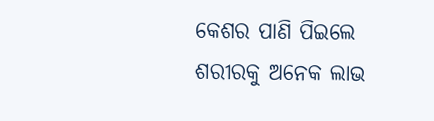କେଶର ପାଣି ପିଇଲେ ଶରୀରକୁ ଅନେକ ଲାଭ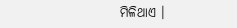ମିଳିଥାଏ ।